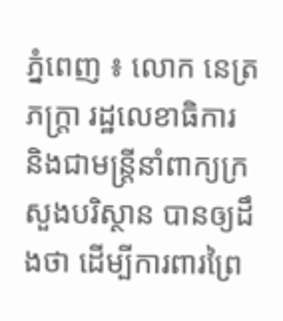ភ្នំពេញ ៖ លោក នេត្រ ភក្ត្រា រដ្ឋលេខាធិការ និងជាមន្ត្រីនាំពាក្យក្រសួងបរិស្ថាន បានឲ្យដឹងថា ដើម្បីការពារព្រៃ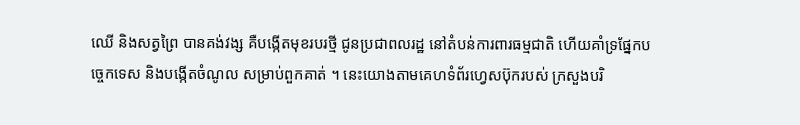ឈើ និងសត្វព្រៃ បានគង់វង្ស គឺបង្កើតមុខរបរថ្មី ជូនប្រជាពលរដ្ឋ នៅតំបន់ការពារធម្មជាតិ ហើយគាំទ្រផ្នែកបច្ចេកទេស និងបង្កើតចំណូល សម្រាប់ពួកគាត់ ។ នេះយោងតាមគេហទំព័រហ្វេសប៊ុករបស់ ក្រសួងបរិ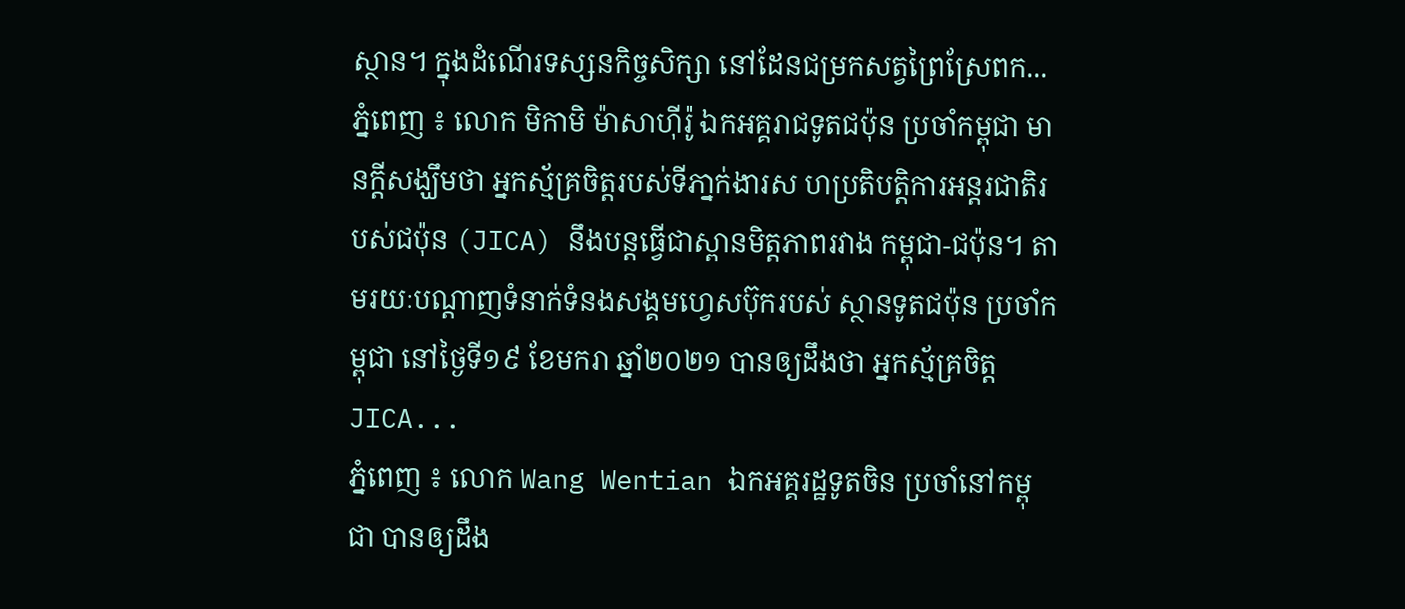ស្ថាន។ ក្នុងដំណើរទស្សនកិច្ចសិក្សា នៅដែនជម្រកសត្វព្រៃស្រែពក...
ភ្នំពេញ ៖ លោក មិកាមិ ម៉ាសាហ៊ីរ៉ូ ឯកអគ្គរាជទូតជប៉ុន ប្រចាំកម្ពុជា មានក្ដីសង្ឃឹមថា អ្នកស្ម័គ្រចិត្តរបស់ទីភា្នក់ងារស ហប្រតិបត្តិការអន្តរជាតិរបស់ជប៉ុន (JICA) នឹងបន្តធ្វើជាស្ពានមិត្តភាពរវាង កម្ពុជា-ជប៉ុន។ តាមរយៈបណ្ដាញទំនាក់ទំនងសង្គមហ្វេសប៊ុករបស់ ស្ថានទូតជប៉ុន ប្រចាំកម្ពុជា នៅថ្ងៃទី១៩ ខែមករា ឆ្នាំ២០២១ បានឲ្យដឹងថា អ្នកស្ម័គ្រចិត្ត JICA...
ភ្នំពេញ ៖ លោក Wang Wentian ឯកអគ្គរដ្ឋទូតចិន ប្រចាំនៅកម្ពុជា បានឲ្យដឹង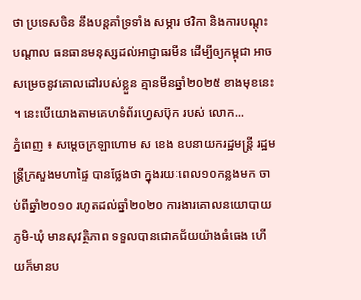ថា ប្រទេសចិន នឹងបន្តគាំទ្រទាំង សម្ភារ ថវិកា និងការបណ្តុះបណ្តាល ធនធានមនុស្សដល់អាជ្ញាធរមីន ដើម្បីឲ្យកម្ពុជា អាចសម្រេចនូវគោលដៅរបស់ខ្លួន គ្មានមីនឆ្នាំ២០២៥ ខាងមុខនេះ ។ នេះបើយោងតាមគេហទំព័រហ្វេសប៊ុក របស់ លោក...
ភ្នំពេញ ៖ សម្ដេចក្រឡាហោម ស ខេង ឧបនាយករដ្ឋមន្ដ្រី រដ្ឋមន្ដ្រីក្រសួងមហាផ្ទៃ បានថ្លែងថា ក្នុងរយៈពេល១០កន្លងមក ចាប់ពីឆ្នាំ២០១០ រហូតដល់ឆ្នាំ២០២០ ការងារគោលនយោបាយ ភូមិ-ឃុំ មានសុវត្ថិភាព ទទួលបានជោគជ័យយ៉ាងធំធេង ហើយក៏មានប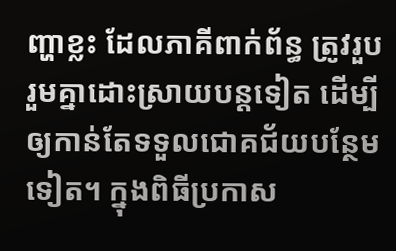ញ្ហាខ្លះ ដែលភាគីពាក់ព័ន្ធ ត្រូវរួបរួមគ្នាដោះស្រាយបន្ដទៀត ដើម្បីឲ្យកាន់តែទទួលជោគជ័យបន្ថែមទៀត។ ក្នុងពិធីប្រកាស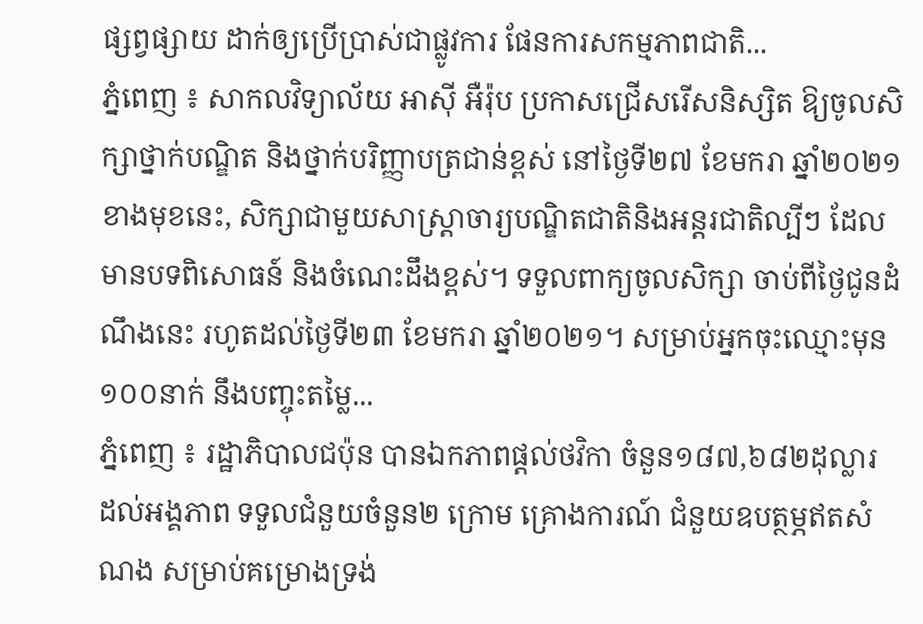ផ្សព្វផ្សាយ ដាក់ឲ្យប្រើប្រាស់ជាផ្លូវការ ផែនការសកម្មភាពជាតិ...
ភ្នំពេញ ៖ សាកលវិទ្យាល័យ អាស៊ី អឺរ៉ុប ប្រកាសជ្រើសរើសនិស្សិត ឱ្យចូលសិក្សាថ្នាក់បណ្ឌិត និងថ្នាក់បរិញ្ញាបត្រជាន់ខ្ពស់ នៅថ្ងៃទី២៧ ខែមករា ឆ្នាំ២០២១ ខាងមុខនេះ, សិក្សាជាមួយសាស្រ្តាចារ្យបណ្ឌិតជាតិនិងអន្តរជាតិល្បីៗ ដែលមានបទពិសោធន៍ និងចំណេះដឹងខ្ពស់។ ទទួលពាក្យចូលសិក្សា ចាប់ពីថ្ងៃជូនដំណឹងនេះ រហូតដល់ថ្ងៃទី២៣ ខែមករា ឆ្នាំ២០២១។ សម្រាប់អ្នកចុះឈ្មោះមុន១០០នាក់ នឹងបញ្ចុះតម្លៃ...
ភ្នំពេញ ៖ រដ្ឋាភិបាលជប៉ុន បានឯកភាពផ្តល់ថវិកា ចំនួន១៨៧,៦៨២ដុល្លារ ដល់អង្គភាព ទទួលជំនួយចំនួន២ ក្រោម គ្រោងការណ៍ ជំនួយឧបត្ថម្ភឥតសំណង សម្រាប់គម្រោងទ្រង់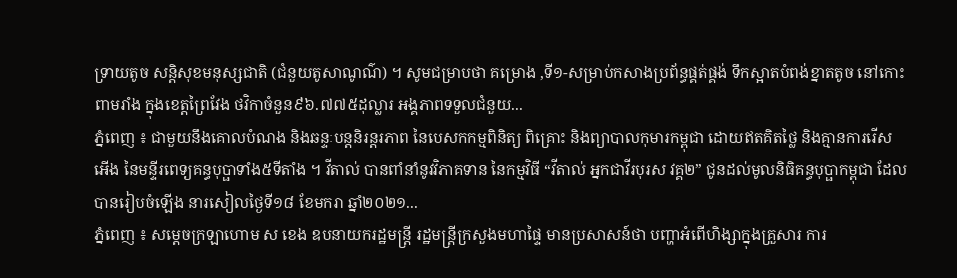ទ្រាយតូច សន្តិសុខមនុស្សជាតិ (ជំនួយតូសាណូណ៌) ។ សូមជម្រាបថា គម្រោង ,ទី១-សម្រាប់កសាងប្រព័ន្ធផ្គត់ផ្គង់ ទឹកស្អាតបំពង់ខ្នាតតូច នៅកោះពាមរាំង ក្នុងខេត្តព្រៃវែង ថវិកាចំនួន៩៦.៧៧៥ដុល្លារ អង្គភាពទទួលជំនួយ...
ភ្នំពេញ ៖ ជាមួយនឹងគោលបំណង និងឆន្ទៈបន្តនិរន្តរភាព នៃបេសកកម្មពិនិត្យ ពិគ្រោះ និងព្យាបាលកុមារកម្ពុជា ដោយឥតគិតថ្លៃ និងគ្មានការរើសអើង នៃមន្ទីរពេទ្យគន្ធបុប្ផាទាំង៥ទីតាំង ។ វីតាល់ បានពាំនាំនូវវិភាគទាន នៃកម្មវិធី “វីតាល់ អ្នកជាវីរបុរស វគ្គ២” ជូនដល់មូលនិធិគន្ធបុប្ផាកម្ពុជា ដែលបានរៀបចំឡើង នារសៀលថ្ងៃទី១៨ ខែមករា ឆ្នាំ២០២១...
ភ្នំពេញ ៖ សម្ដេចក្រឡាហោម ស ខេង ឧបនាយករដ្ឋមន្ដ្រី រដ្ឋមន្ដ្រីក្រសួងមហាផ្ទៃ មានប្រសាសន៍ថា បញ្ហាអំពើហិង្សាក្នុងគ្រួសារ ការ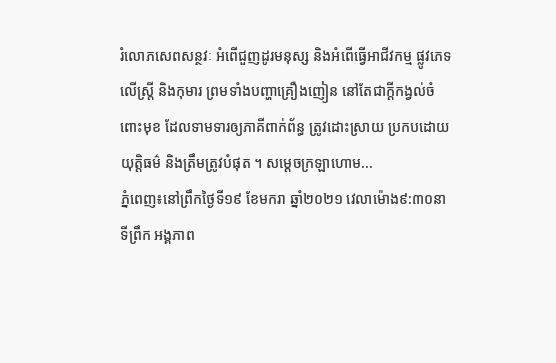រំលោភសេពសន្ថវៈ អំពើជួញដូរមនុស្ស និងអំពើធ្វើអាជីវកម្ម ផ្លូវភេទលើស្ត្រី និងកុមារ ព្រមទាំងបញ្ហាគ្រឿងញៀន នៅតែជាក្ដីកង្វល់ចំពោះមុខ ដែលទាមទារឲ្យភាគីពាក់ព័ន្ធ ត្រូវដោះស្រាយ ប្រកបដោយយុត្តិធម៌ និងត្រឹមត្រូវបំផុត ។ សម្ដេចក្រឡាហោម...
ភ្នំពេញ៖នៅព្រឹកថ្ងៃទី១៩ ខែមករា ឆ្នាំ២០២១ វេលាម៉ោង៩:៣០នាទីព្រឹក អង្គភាព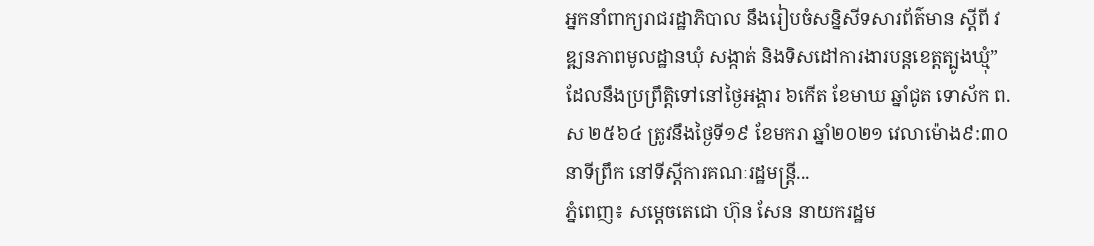អ្នកនាំពាក្យរាជរដ្ឋាភិបាល នឹងរៀបចំសន្និសីទសារព័ត៌មាន ស្តីពី វឌ្ឍនភាពមូលដ្ឋានឃុំ សង្កាត់ និងទិសដៅការងារបន្តខេត្តត្បូងឃ្មុំ” ដែលនឹងប្រព្រឹត្តិទៅនៅថ្ងៃអង្គារ ៦កើត ខែមាឃ ឆ្នាំជូត ទោស័ក ព.ស ២៥៦៤ ត្រូវនឹងថ្ងៃទី១៩ ខែមករា ឆ្នាំ២០២១ វេលាម៉ោង៩:៣០នាទីព្រឹក នៅទីស្តីការគណៈរដ្ឋមន្ត្រី...
ភ្នំពេញ៖ សម្តេចតេជោ ហ៊ុន សែន នាយករដ្ឋម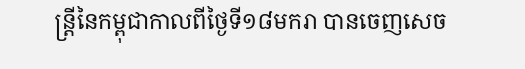ន្ត្រីនៃកម្ពុជាកាលពីថ្ងៃទី១៨មករា បានចេញសេច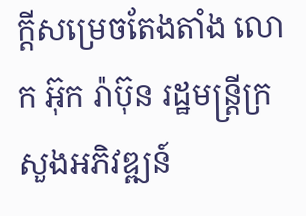ក្តីសម្រេចតែងតាំង លោក អ៊ុក រ៉ាប៊ុន រដ្ឋមន្ត្រីក្រសួងអភិវឌ្ឍន៍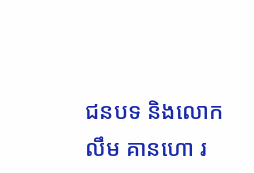ជនបទ និងលោក លឹម គានហោ រ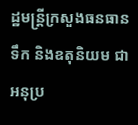ដ្ឋមន្ត្រីក្រសួងធនធានទឹក និងឧតុនិយម ជាអនុប្រ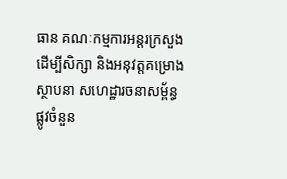ធាន គណៈកម្មការអន្តរក្រសួង ដើម្បីសិក្សា និងអនុវត្តគម្រោងស្ថាបនា សហេដ្ឋារចនាសម្ព័ន្ធផ្លូវចំនួន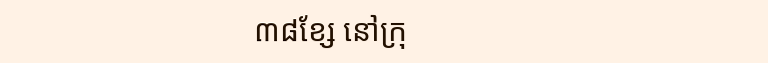៣៨ខ្សែ នៅក្រុ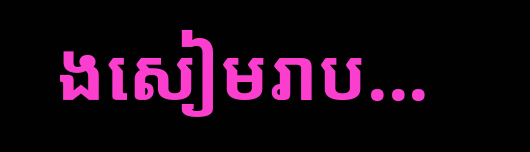ងសៀមរាប...